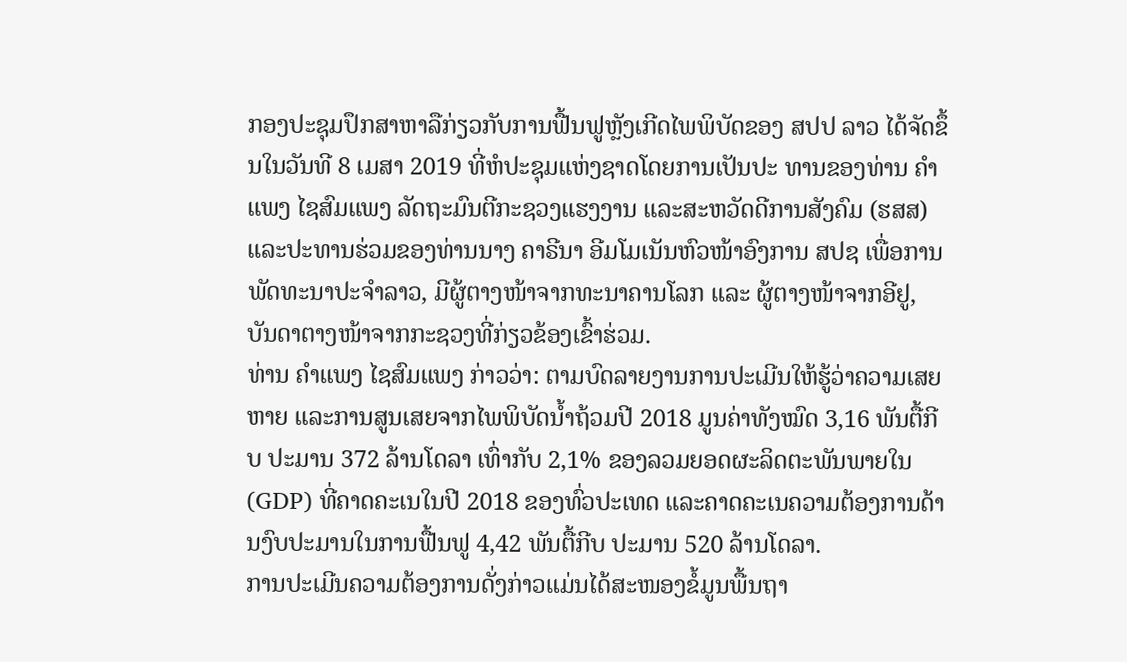ກອງປະຊຸມປຶກສາຫາລືກ່ຽວກັບການຟື້ນຟູຫຼັງເກີດໄພພິບັດຂອງ ສປປ ລາວ ໄດ້ຈັດຂຶ້ນໃນວັນທີ 8 ເມສາ 2019 ທີ່ຫໍປະຊຸມແຫ່ງຊາດໂດຍການເປັນປະ ທານຂອງທ່ານ ຄຳແພງ ໄຊສົມແພງ ລັດຖະມົນຕີກະຊວງແຮງງານ ແລະສະຫວັດດີການສັງຄົມ (ຮສສ) ແລະປະທານຮ່ວມຂອງທ່ານນາງ ຄາຣີນາ ອີມໂມເນັນຫົວໜ້າອົງການ ສປຊ ເພື່ອການພັດທະນາປະຈໍາລາວ, ມີຜູ້ຕາງໜ້າຈາກທະນາຄານໂລກ ແລະ ຜູ້ຕາງໜ້າຈາກອີຢູ, ບັນດາຕາງໜ້າຈາກກະຊວງທີ່ກ່ຽວຂ້ອງເຂົ້າຮ່ວມ.
ທ່ານ ຄຳແພງ ໄຊສົມແພງ ກ່າວວ່າ: ຕາມບົດລາຍງານການປະເມີນໃຫ້ຮູ້ວ່າຄວາມເສຍຫາຍ ແລະການສູນເສຍຈາກໄພພິບັດນ້ຳຖ້ວມປີ 2018 ມູນຄ່າທັງໝົດ 3,16 ພັນຕື້ກີບ ປະມານ 372 ລ້ານໂດລາ ເທົ່າກັບ 2,1% ຂອງລວມຍອດຜະລິດຕະພັນພາຍໃນ (GDP) ທີ່ຄາດຄະເນໃນປີ 2018 ຂອງທົ່ວປະເທດ ແລະຄາດຄະເນຄວາມຕ້ອງການດ້ານງົບປະມານໃນການຟື້ນຟູ 4,42 ພັນຕື້ກີບ ປະມານ 520 ລ້ານໂດລາ.
ການປະເມີນຄວາມຕ້ອງການດັ່ງກ່າວແມ່ນໄດ້ສະໜອງຂໍ້ມູນພື້ນຖາ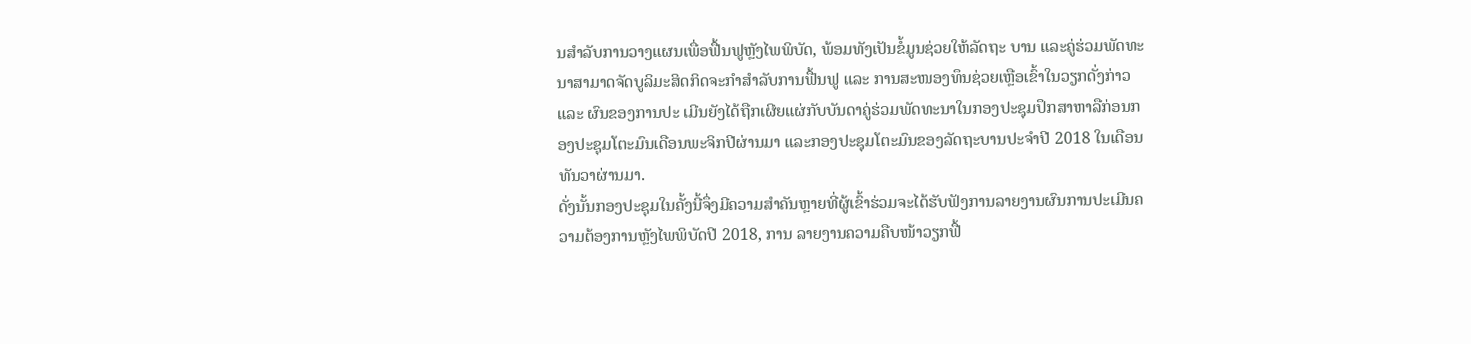ນສຳລັບການວາງແຜນເພື່ອຟື້ນຟູຫຼັງໄພພິບັດ, ພ້ອມທັງເປັນຂໍ້ມູນຊ່ວຍໃຫ້ລັດຖະ ບານ ແລະຄູ່ຮ່ວມພັດທະນາສາມາດຈັດບູລິມະສິດກິດຈະກຳສຳລັບການຟື້ນຟູ ແລະ ການສະໜອງທຶນຊ່ວຍເຫຼືອເຂົ້າໃນວຽກດັ່ງກ່າວ ແລະ ຜົນຂອງການປະ ເມີນຍັງໄດ້ຖືກເຜີຍແຜ່ກັບບັນດາຄູ່ຮ່ວມພັດທະນາໃນກອງປະຊຸມປຶກສາຫາລືກ່ອນກອງປະຊຸມໂຕະມົນເດືອນພະຈິກປີຜ່ານມາ ແລະກອງປະຊຸມໂຕະມົນຂອງລັດຖະບານປະຈຳປີ 2018 ໃນເດືອນທັນວາຜ່ານມາ.
ດັ່ງນັ້ນກອງປະຊຸມໃນຄັ້ງນີ້ຈຶ່ງມີຄວາມສຳຄັນຫຼາຍທີ່ຜູ້ເຂົ້າຮ່ວມຈະໄດ້ຮັບຟັງການລາຍງານຜົນການປະເມີນຄວາມຕ້ອງການຫຼັງໄພພິບັດປີ 2018, ການ ລາຍງານຄວາມຄືບໜ້າວຽກຟື້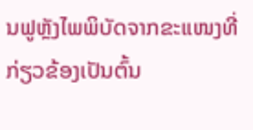ນຟູຫຼັງໄພພິບັດຈາກຂະແໜງທີ່ກ່ຽວຂ້ອງເປັນຕົ້ນ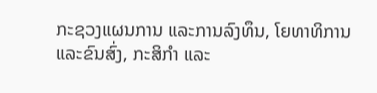ກະຊວງແຜນການ ແລະການລົງທຶນ, ໂຍທາທິການ ແລະຂົນສົ່ງ, ກະສິກຳ ແລະ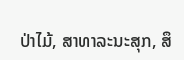ປ່າໄມ້, ສາທາລະນະສຸກ, ສຶ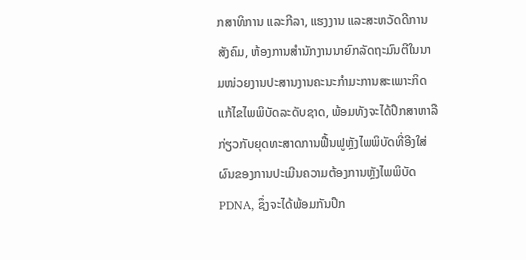ກສາທິການ ແລະກີລາ, ແຮງງານ ແລະສະຫວັດດີການສັງຄົມ, ຫ້ອງການສຳນັກງານນາຍົກລັດຖະມົນຕີໃນນາມໜ່ວຍງານປະສານງານຄະນະກຳມະການສະເພາະກິດແກ້ໄຂໄພພິບັດລະດັບຊາດ, ພ້ອມທັງຈະໄດ້ປຶກສາຫາລືກ່ຽວກັບຍຸດທະສາດການຟື້ນຟູຫຼັງໄພພິບັດທີ່ອີງໃສ່ຜົນຂອງການປະເມີນຄວາມຕ້ອງການຫຼັງໄພພິບັດ PDNA, ຊຶ່ງຈະໄດ້ພ້ອມກັນປຶກ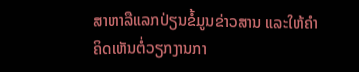ສາຫາລືແລກປ່ຽນຂໍ້ມູນຂ່າວສານ ແລະໃຫ້ຄຳຄິດເຫັນຕໍ່ວຽກງານກາ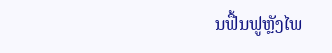ນຟື້ນຟູຫຼັງໄພ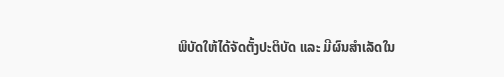ພິບັດໃຫ້ໄດ້ຈັດຕັ້ງປະຕິບັດ ແລະ ມີຜົນສຳເລັດໃນ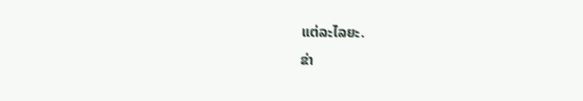ແຕ່ລະໄລຍະ.
ຂ່າ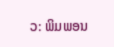ວ: ພິມພອນ